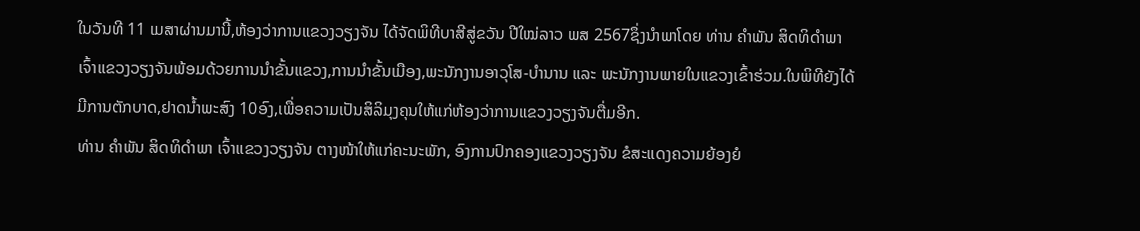ໃນວັນທີ 11 ເມສາຜ່ານມານີ້,ຫ້ອງວ່າການແຂວງວຽງຈັນ ໄດ້ຈັດພິທີບາສີສູ່ຂວັນ ປີໃໝ່ລາວ ພສ 2567ຊຶ່ງນຳພາໂດຍ ທ່ານ ຄຳພັນ ສິດທິດຳພາ ເຈົ້າແຂວງວຽງຈັນພ້ອມດ້ວຍການນຳຂັ້ນແຂວງ,ການນຳຂັ້ນເມືອງ,ພະນັກງານອາວຸໂສ-ບຳນານ ແລະ ພະນັກງານພາຍໃນແຂວງເຂົ້າຮ່ວມ.ໃນພິທີຍັງໄດ້ມີການຕັກບາດ,ຢາດນ້ຳພະສົງ 10ອົງ,ເພື່ອຄວາມເປັນສິລິມຸງຄຸນໃຫ້ແກ່ຫ້ອງວ່າການແຂວງວຽງຈັນຕື່ມອີກ.
ທ່ານ ຄຳພັນ ສິດທິດຳພາ ເຈົ້າແຂວງວຽງຈັນ ຕາງໜ້າໃຫ້ແກ່ຄະນະພັກ, ອົງການປົກຄອງແຂວງວຽງຈັນ ຂໍສະແດງຄວາມຍ້ອງຍໍ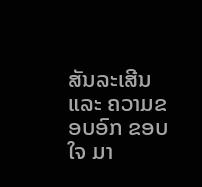ສັນລະເສີນ ແລະ ຄວາມຂອບອົກ ຂອບໃຈ ມາ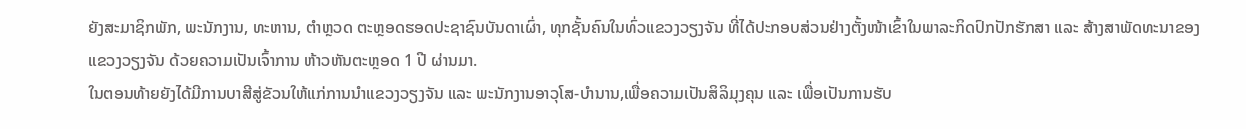ຍັງສະມາຊິກພັກ, ພະນັກງານ, ທະຫານ, ຕໍາຫຼວດ ຕະຫຼອດຮອດປະຊາຊົນບັນດາເຜົ່າ, ທຸກຊັ້ນຄົນໃນທົ່ວແຂວງວຽງຈັນ ທີ່ໄດ້ປະກອບສ່ວນຢ່າງຕັ້ງໜ້າເຂົ້າໃນພາລະກິດປົກປັກຮັກສາ ແລະ ສ້າງສາພັດທະນາຂອງແຂວງວຽງຈັນ ດ້ວຍຄວາມເປັນເຈົ້າການ ຫ້າວຫັນຕະຫຼອດ 1 ປີ ຜ່ານມາ.
ໃນຕອນທ້າຍຍັງໄດ້ມີການບາສີສູ່ຂັວນໃຫ້ແກ່ການນຳແຂວງວຽງຈັນ ແລະ ພະນັກງານອາວຸໂສ-ບຳນານ,ເພື່ອຄວາມເປັນສິລິມຸງຄຸນ ແລະ ເພື່ອເປັນການຮັບ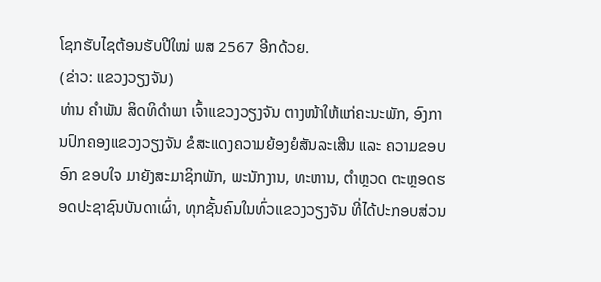ໂຊກຮັບໄຊຕ້ອນຮັບປີໃໝ່ ພສ 2567 ອີກດ້ວຍ.
(ຂ່າວ: ແຂວງວຽງຈັນ)
ທ່ານ ຄຳພັນ ສິດທິດຳພາ ເຈົ້າແຂວງວຽງຈັນ ຕາງໜ້າໃຫ້ແກ່ຄະນະພັກ, ອົງການປົກຄອງແຂວງວຽງຈັນ ຂໍສະແດງຄວາມຍ້ອງຍໍສັນລະເສີນ ແລະ ຄວາມຂອບອົກ ຂອບໃຈ ມາຍັງສະມາຊິກພັກ, ພະນັກງານ, ທະຫານ, ຕໍາຫຼວດ ຕະຫຼອດຮອດປະຊາຊົນບັນດາເຜົ່າ, ທຸກຊັ້ນຄົນໃນທົ່ວແຂວງວຽງຈັນ ທີ່ໄດ້ປະກອບສ່ວນ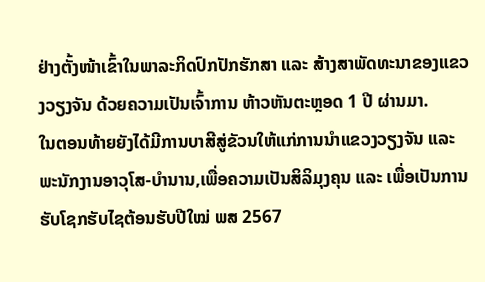ຢ່າງຕັ້ງໜ້າເຂົ້າໃນພາລະກິດປົກປັກຮັກສາ ແລະ ສ້າງສາພັດທະນາຂອງແຂວງວຽງຈັນ ດ້ວຍຄວາມເປັນເຈົ້າການ ຫ້າວຫັນຕະຫຼອດ 1 ປີ ຜ່ານມາ.
ໃນຕອນທ້າຍຍັງໄດ້ມີການບາສີສູ່ຂັວນໃຫ້ແກ່ການນຳແຂວງວຽງຈັນ ແລະ ພະນັກງານອາວຸໂສ-ບຳນານ,ເພື່ອຄວາມເປັນສິລິມຸງຄຸນ ແລະ ເພື່ອເປັນການຮັບໂຊກຮັບໄຊຕ້ອນຮັບປີໃໝ່ ພສ 2567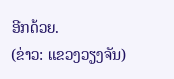ອີກດ້ວຍ.
(ຂ່າວ: ແຂວງວຽງຈັນ)